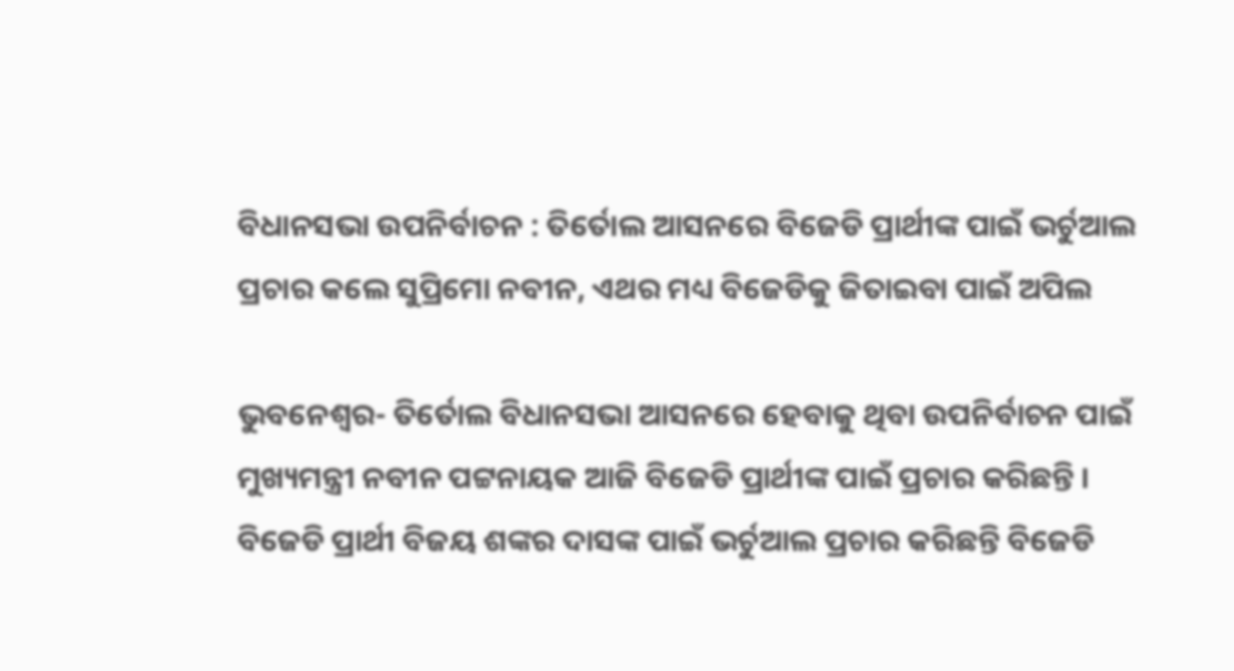ବିଧାନସଭା ଉପନିର୍ବାଚନ : ତିର୍ତୋଲ ଆସନରେ ବିଜେଡି ପ୍ରାର୍ଥୀଙ୍କ ପାଇଁ ଭର୍ଚୁଆଲ ପ୍ରଚାର କଲେ ସୁପ୍ରିମୋ ନବୀନ, ଏଥର ମଧ୍ୟ ବିଜେଡିକୁ ଜିତାଇବା ପାଇଁ ଅପିଲ

ଭୁବନେଶ୍ୱର- ତିର୍ତୋଲ ବିଧାନସଭା ଆସନରେ ହେବାକୁ ଥିବା ଉପନିର୍ବାଚନ ପାଇଁ ମୁଖ୍ୟମନ୍ତ୍ରୀ ନବୀନ ପଟ୍ଟନାୟକ ଆଜି ବିଜେଡି ପ୍ରାର୍ଥୀଙ୍କ ପାଇଁ ପ୍ରଚାର କରିଛନ୍ତି । ବିଜେଡି ପ୍ରାର୍ଥୀ ବିଜୟ ଶଙ୍କର ଦାସଙ୍କ ପାଇଁ ଭର୍ଚୁଆଲ ପ୍ରଚାର କରିଛନ୍ତି ବିଜେଡି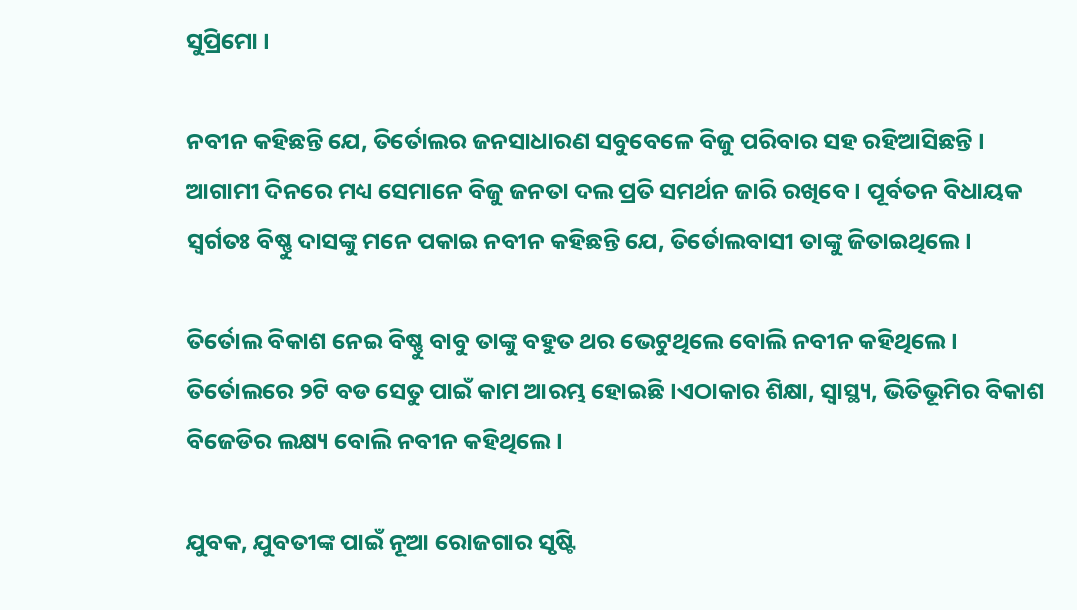ସୁପ୍ରିମୋ ।

ନବୀନ କହିଛନ୍ତି ଯେ, ତିର୍ତୋଲର ଜନସାଧାରଣ ସବୁବେଳେ ବିଜୁ ପରିବାର ସହ ରହିଆସିଛନ୍ତି । ଆଗାମୀ ଦିନରେ ମଧ୍ୟ ସେମାନେ ବିଜୁ ଜନତା ଦଲ ପ୍ରତି ସମର୍ଥନ ଜାରି ରଖିବେ । ପୂର୍ବତନ ବିଧାୟକ ସ୍ୱର୍ଗତଃ ବିଷ୍ଣୁ ଦାସଙ୍କୁ ମନେ ପକାଇ ନବୀନ କହିଛନ୍ତି ଯେ, ତିର୍ତୋଲବାସୀ ତାଙ୍କୁ ଜିତାଇଥିଲେ ।

ତିର୍ତୋଲ ବିକାଶ ନେଇ ବିଷ୍ଣୁ ବାବୁ ତାଙ୍କୁ ବହୁତ ଥର ଭେଟୁଥିଲେ ବୋଲି ନବୀନ କହିଥିଲେ । ତିର୍ତୋଲରେ ୨ଟି ବଡ ସେତୁ ପାଇଁ କାମ ଆରମ୍ଭ ହୋଇଛି ।ଏଠାକାର ଶିକ୍ଷା, ସ୍ୱାସ୍ଥ୍ୟ, ଭିତିଭୂମିର ବିକାଶ ବିଜେଡିର ଲକ୍ଷ୍ୟ ବୋଲି ନବୀନ କହିଥିଲେ ।

ଯୁବକ, ଯୁବତୀଙ୍କ ପାଇଁ ନୂଆ ରୋଜଗାର ସୃଷ୍ଟି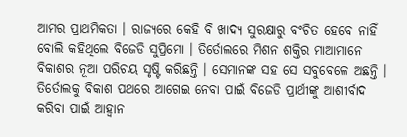ଆମର ପ୍ରାଥମିକତା । ରାଜ୍ୟରେ କେହି ବି ଖାଦ୍ୟ ସୁରକ୍ଷାରୁ ବଂଚିତ ହେବେ ନାହିଁ ବୋଲି କହିଥିଲେ ବିଜେଡି ସୁପ୍ରିମୋ । ତିର୍ତୋଲରେ ମିଶନ ଶକ୍ତିର ମାଆମାନେ ବିକାଶର ନୂଆ ପରିଚୟ ସୃଷ୍ଟି କରିଛନ୍ତି । ସେମାନଙ୍କ ସହ ସେ ସବୁବେଳେ ଅଛନ୍ତି । ତିର୍ତୋଲକୁ ବିକାଶ ପଥରେ ଆଗେଇ ନେବା ପାଇଁ ବିଜେଡି ପ୍ରାର୍ଥୀଙ୍କୁ ଆଶୀର୍ବାଦ କରିବା ପାଇଁ ଆହ୍ୱାନ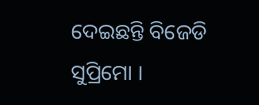ଦେଇଛନ୍ତି ବିଜେଡି ସୁପ୍ରିମୋ ।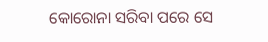କୋରୋନା ସରିବା ପରେ ସେ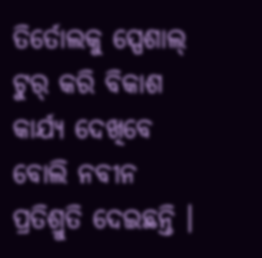ତିର୍ତୋଲକୁ ସ୍ପେଶାଲ୍ ଟୁର୍ କରି ବିକାଶ କାର୍ଯ୍ୟ ଦେଖିବେ ବୋଲି ନବୀନ ପ୍ରତିଶ୍ରୁତି ଦେଇଛନ୍ତି ।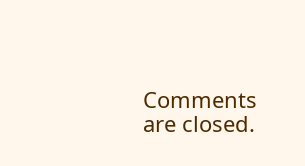Comments are closed.